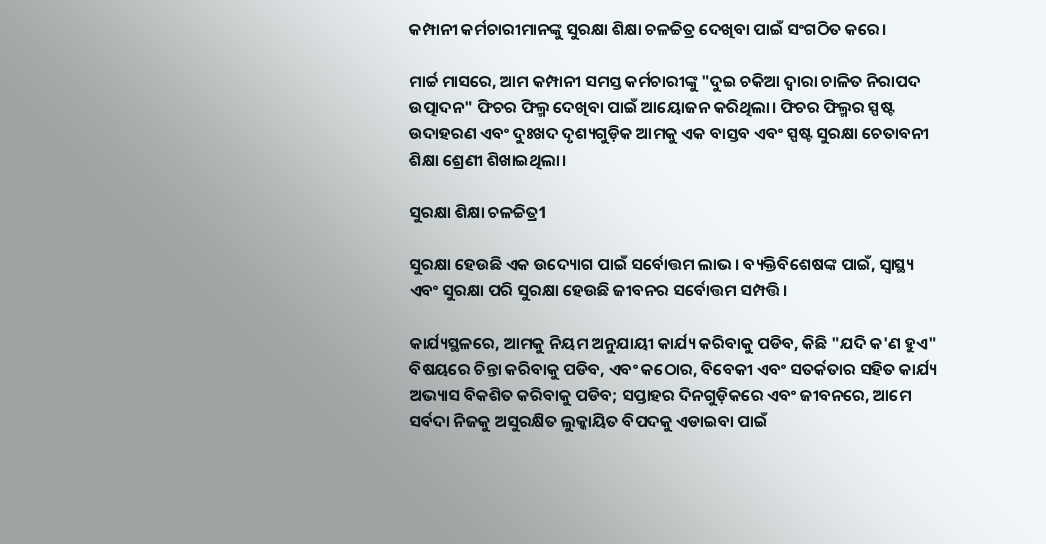କମ୍ପାନୀ କର୍ମଚାରୀମାନଙ୍କୁ ସୁରକ୍ଷା ଶିକ୍ଷା ଚଳଚ୍ଚିତ୍ର ଦେଖିବା ପାଇଁ ସଂଗଠିତ କରେ।

ମାର୍ଚ୍ଚ ମାସରେ, ଆମ କମ୍ପାନୀ ସମସ୍ତ କର୍ମଚାରୀଙ୍କୁ "ଦୁଇ ଚକିଆ ଦ୍ୱାରା ଚାଳିତ ନିରାପଦ ଉତ୍ପାଦନ" ଫିଚର ଫିଲ୍ମ ଦେଖିବା ପାଇଁ ଆୟୋଜନ କରିଥିଲା। ଫିଚର ଫିଲ୍ମର ସ୍ପଷ୍ଟ ଉଦାହରଣ ଏବଂ ଦୁଃଖଦ ଦୃଶ୍ୟଗୁଡ଼ିକ ଆମକୁ ଏକ ବାସ୍ତବ ଏବଂ ସ୍ପଷ୍ଟ ସୁରକ୍ଷା ଚେତାବନୀ ଶିକ୍ଷା ଶ୍ରେଣୀ ଶିଖାଇଥିଲା।

ସୁରକ୍ଷା ଶିକ୍ଷା ଚଳଚ୍ଚିତ୍ର1

ସୁରକ୍ଷା ହେଉଛି ଏକ ଉଦ୍ୟୋଗ ପାଇଁ ସର୍ବୋତ୍ତମ ଲାଭ। ବ୍ୟକ୍ତିବିଶେଷଙ୍କ ପାଇଁ, ସ୍ୱାସ୍ଥ୍ୟ ଏବଂ ସୁରକ୍ଷା ପରି ସୁରକ୍ଷା ହେଉଛି ଜୀବନର ସର୍ବୋତ୍ତମ ସମ୍ପତ୍ତି।

କାର୍ଯ୍ୟସ୍ଥଳରେ, ଆମକୁ ନିୟମ ଅନୁଯାୟୀ କାର୍ଯ୍ୟ କରିବାକୁ ପଡିବ, କିଛି "ଯଦି କ'ଣ ହୁଏ" ବିଷୟରେ ଚିନ୍ତା କରିବାକୁ ପଡିବ, ଏବଂ କଠୋର, ବିବେକୀ ଏବଂ ସତର୍କତାର ସହିତ କାର୍ଯ୍ୟ ଅଭ୍ୟାସ ବିକଶିତ କରିବାକୁ ପଡିବ; ସପ୍ତାହର ଦିନଗୁଡ଼ିକରେ ଏବଂ ଜୀବନରେ, ଆମେ ସର୍ବଦା ନିଜକୁ ଅସୁରକ୍ଷିତ ଲୁକ୍କାୟିତ ବିପଦକୁ ଏଡାଇବା ପାଇଁ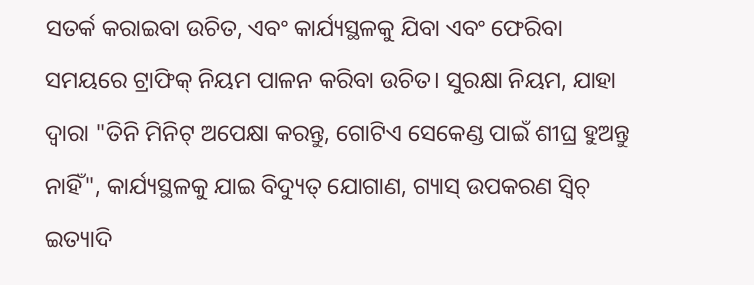ସତର୍କ କରାଇବା ଉଚିତ, ଏବଂ କାର୍ଯ୍ୟସ୍ଥଳକୁ ଯିବା ଏବଂ ଫେରିବା ସମୟରେ ଟ୍ରାଫିକ୍ ନିୟମ ପାଳନ କରିବା ଉଚିତ। ସୁରକ୍ଷା ନିୟମ, ଯାହା ଦ୍ଵାରା "ତିନି ମିନିଟ୍ ଅପେକ୍ଷା କରନ୍ତୁ, ଗୋଟିଏ ସେକେଣ୍ଡ ପାଇଁ ଶୀଘ୍ର ହୁଅନ୍ତୁ ନାହିଁ", କାର୍ଯ୍ୟସ୍ଥଳକୁ ଯାଇ ବିଦ୍ୟୁତ୍ ଯୋଗାଣ, ଗ୍ୟାସ୍ ଉପକରଣ ସ୍ୱିଚ୍ ଇତ୍ୟାଦି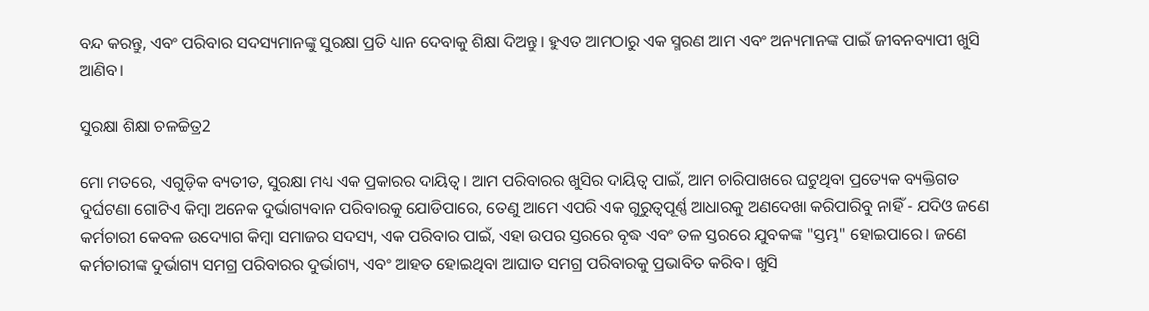ବନ୍ଦ କରନ୍ତୁ, ଏବଂ ପରିବାର ସଦସ୍ୟମାନଙ୍କୁ ସୁରକ୍ଷା ପ୍ରତି ଧ୍ୟାନ ଦେବାକୁ ଶିକ୍ଷା ଦିଅନ୍ତୁ। ହୁଏତ ଆମଠାରୁ ଏକ ସ୍ମରଣ ଆମ ଏବଂ ଅନ୍ୟମାନଙ୍କ ପାଇଁ ଜୀବନବ୍ୟାପୀ ଖୁସି ଆଣିବ।

ସୁରକ୍ଷା ଶିକ୍ଷା ଚଳଚ୍ଚିତ୍ର2

ମୋ ମତରେ, ଏଗୁଡ଼ିକ ବ୍ୟତୀତ, ସୁରକ୍ଷା ମଧ୍ୟ ଏକ ପ୍ରକାରର ଦାୟିତ୍ୱ। ଆମ ପରିବାରର ଖୁସିର ଦାୟିତ୍ୱ ପାଇଁ, ଆମ ଚାରିପାଖରେ ଘଟୁଥିବା ପ୍ରତ୍ୟେକ ବ୍ୟକ୍ତିଗତ ଦୁର୍ଘଟଣା ଗୋଟିଏ କିମ୍ବା ଅନେକ ଦୁର୍ଭାଗ୍ୟବାନ ପରିବାରକୁ ଯୋଡିପାରେ, ତେଣୁ ଆମେ ଏପରି ଏକ ଗୁରୁତ୍ୱପୂର୍ଣ୍ଣ ଆଧାରକୁ ଅଣଦେଖା କରିପାରିବୁ ନାହିଁ - ଯଦିଓ ଜଣେ କର୍ମଚାରୀ କେବଳ ଉଦ୍ୟୋଗ କିମ୍ବା ସମାଜର ସଦସ୍ୟ, ଏକ ପରିବାର ପାଇଁ, ଏହା ଉପର ସ୍ତରରେ ବୃଦ୍ଧ ଏବଂ ତଳ ସ୍ତରରେ ଯୁବକଙ୍କ "ସ୍ତମ୍ଭ" ହୋଇପାରେ। ଜଣେ କର୍ମଚାରୀଙ୍କ ଦୁର୍ଭାଗ୍ୟ ସମଗ୍ର ପରିବାରର ଦୁର୍ଭାଗ୍ୟ, ଏବଂ ଆହତ ହୋଇଥିବା ଆଘାତ ସମଗ୍ର ପରିବାରକୁ ପ୍ରଭାବିତ କରିବ। ଖୁସି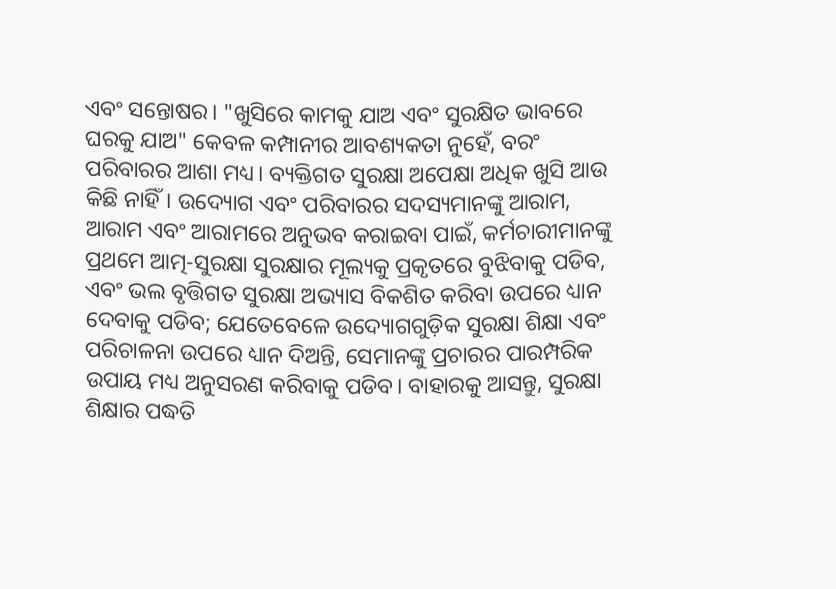ଏବଂ ସନ୍ତୋଷର। "ଖୁସିରେ କାମକୁ ଯାଅ ଏବଂ ସୁରକ୍ଷିତ ଭାବରେ ଘରକୁ ଯାଅ" କେବଳ କମ୍ପାନୀର ଆବଶ୍ୟକତା ନୁହେଁ, ବରଂ ପରିବାରର ଆଶା ମଧ୍ୟ। ବ୍ୟକ୍ତିଗତ ସୁରକ୍ଷା ଅପେକ୍ଷା ଅଧିକ ଖୁସି ଆଉ କିଛି ନାହିଁ। ଉଦ୍ୟୋଗ ଏବଂ ପରିବାରର ସଦସ୍ୟମାନଙ୍କୁ ଆରାମ, ଆରାମ ଏବଂ ଆରାମରେ ଅନୁଭବ କରାଇବା ପାଇଁ, କର୍ମଚାରୀମାନଙ୍କୁ ପ୍ରଥମେ ଆତ୍ମ-ସୁରକ୍ଷା ସୁରକ୍ଷାର ମୂଲ୍ୟକୁ ପ୍ରକୃତରେ ବୁଝିବାକୁ ପଡିବ, ଏବଂ ଭଲ ବୃତ୍ତିଗତ ସୁରକ୍ଷା ଅଭ୍ୟାସ ବିକଶିତ କରିବା ଉପରେ ଧ୍ୟାନ ଦେବାକୁ ପଡିବ; ଯେତେବେଳେ ଉଦ୍ୟୋଗଗୁଡ଼ିକ ସୁରକ୍ଷା ଶିକ୍ଷା ଏବଂ ପରିଚାଳନା ଉପରେ ଧ୍ୟାନ ଦିଅନ୍ତି, ସେମାନଙ୍କୁ ପ୍ରଚାରର ପାରମ୍ପରିକ ଉପାୟ ମଧ୍ୟ ଅନୁସରଣ କରିବାକୁ ପଡିବ। ବାହାରକୁ ଆସନ୍ତୁ, ସୁରକ୍ଷା ଶିକ୍ଷାର ପଦ୍ଧତି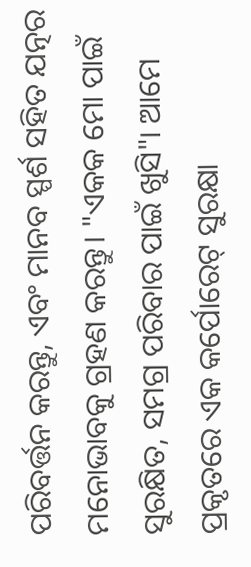ପରିବର୍ତ୍ତନ କରନ୍ତୁ, ଏବଂ ମାନବ ସ୍ପର୍ଶ ସହିତ ଯତ୍ନର ମନୋଭାବକୁ ଗ୍ରହଣ କରନ୍ତୁ। "ଏକକ ମୋ ପାଇଁ ସୁରକ୍ଷିତ, ସମଗ୍ର ପରିବାର ପାଇଁ ଖୁସି"। ଆମେ ପ୍ରକୃତରେ ଏକ କର୍ପୋରେଟ୍ ସୁରକ୍ଷା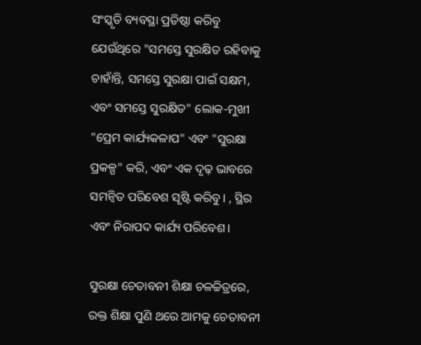ସଂସ୍କୃତି ବ୍ୟବସ୍ଥା ପ୍ରତିଷ୍ଠା କରିବୁ ଯେଉଁଥିରେ "ସମସ୍ତେ ସୁରକ୍ଷିତ ରହିବାକୁ ଚାହାଁନ୍ତି, ସମସ୍ତେ ସୁରକ୍ଷା ପାଇଁ ସକ୍ଷମ, ଏବଂ ସମସ୍ତେ ସୁରକ୍ଷିତ" ଲୋକ-ମୁଖୀ "ପ୍ରେମ କାର୍ଯ୍ୟକଳାପ" ଏବଂ "ସୁରକ୍ଷା ପ୍ରକଳ୍ପ" କରି, ଏବଂ ଏକ ଦୃଢ଼ ଭାବରେ ସମନ୍ୱିତ ପରିବେଶ ସୃଷ୍ଟି କରିବୁ। , ସ୍ଥିର ଏବଂ ନିରାପଦ କାର୍ଯ୍ୟ ପରିବେଶ।

ସୁରକ୍ଷା ଚେତାବନୀ ଶିକ୍ଷା ଚଳଚ୍ଚିତ୍ରରେ, ରକ୍ତ ଶିକ୍ଷା ପୁଣି ଥରେ ଆମକୁ ଚେତାବନୀ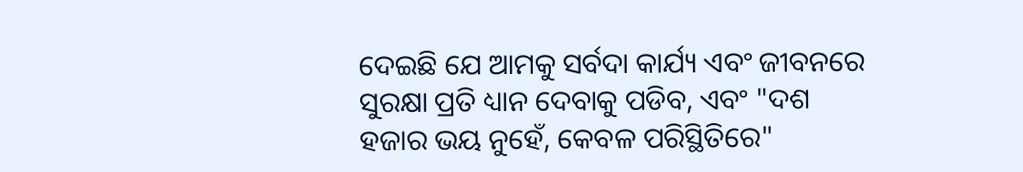ଦେଇଛି ଯେ ଆମକୁ ସର୍ବଦା କାର୍ଯ୍ୟ ଏବଂ ଜୀବନରେ ସୁରକ୍ଷା ପ୍ରତି ଧ୍ୟାନ ଦେବାକୁ ପଡିବ, ଏବଂ "ଦଶ ହଜାର ଭୟ ନୁହେଁ, କେବଳ ପରିସ୍ଥିତିରେ"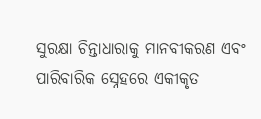ସୁରକ୍ଷା ଚିନ୍ତାଧାରାକୁ ମାନବୀକରଣ ଏବଂ ପାରିବାରିକ ସ୍ନେହରେ ଏକୀକୃତ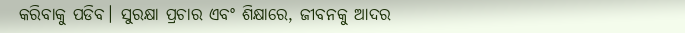କରିବାକୁ ପଡିବ। ସୁରକ୍ଷା ପ୍ରଚାର ଏବଂ ଶିକ୍ଷାରେ, ଜୀବନକୁ ଆଦର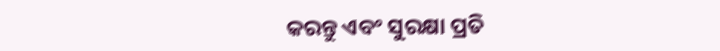କରନ୍ତୁ ଏବଂ ସୁରକ୍ଷା ପ୍ରତି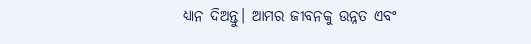ଧ୍ୟାନ ଦିଅନ୍ତୁ। ଆମର ଜୀବନକୁ ଉନ୍ନତ ଏବଂ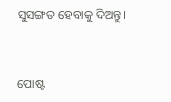ସୁସଙ୍ଗତ ହେବାକୁ ଦିଅନ୍ତୁ।


ପୋଷ୍ଟ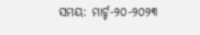ସମୟ: ମାର୍ଚ୍ଚ-୨୦-୨୦୨୩